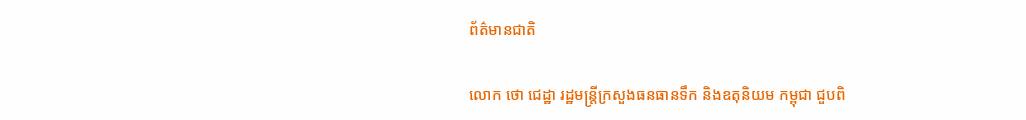ព័ត៌មានជាតិ

លោក ថោ ជេដ្ឋា រដ្ឋមន្រ្តីក្រសួងធនធានទឹក និងឧតុនិយម កម្ពុជា ជួបពិ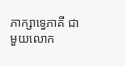ភាក្សាទ្វេភាគី ជាមួយលោក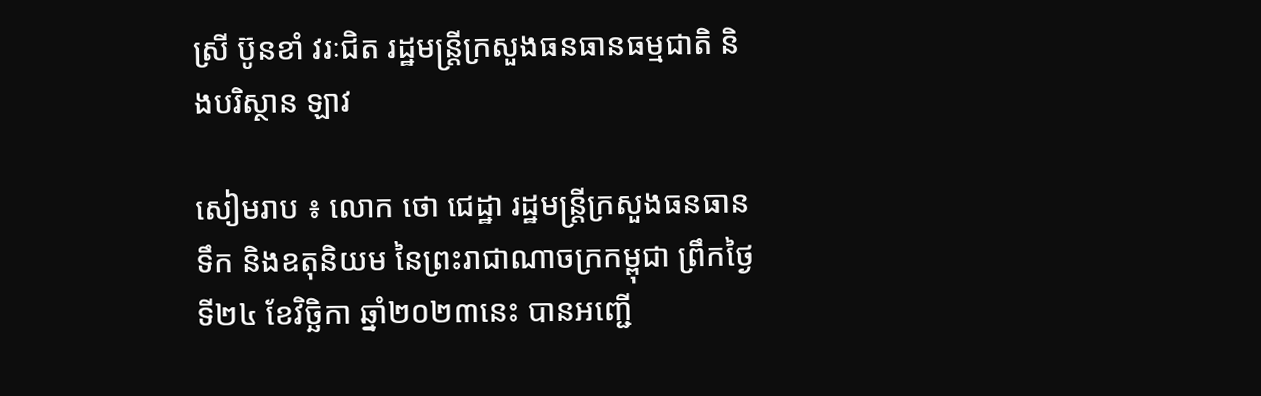ស្រី ប៊ូនខាំ វរៈជិត រដ្ឋមន្រ្តីក្រសួងធនធានធម្មជាតិ និងបរិស្ថាន ឡាវ

សៀមរាប ៖ លោក ថោ ជេដ្ឋា រដ្ឋមន្ត្រីក្រសួងធនធានទឹក និងឧតុនិយម នៃព្រះរាជាណាចក្រកម្ពុជា ព្រឹកថ្ងៃទី២៤ ខែវិច្ឆិកា ឆ្នាំ២០២៣នេះ បានអញ្ជើ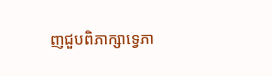ញជួបពិភាក្សាទ្វេភា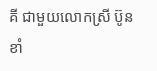គី ជាមួយលោកស្រី ប៊ូនខាំ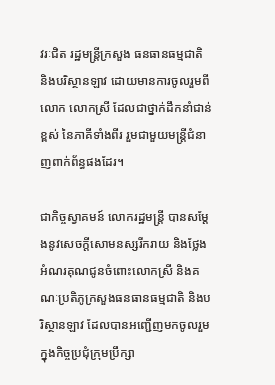វរៈជិត រដ្ឋមន្រ្តីក្រសួង ធនធានធម្មជាតិ និងបរិស្ថានឡាវ ដោយមានការចូលរួមពីលោក លោកស្រី ដែលជាថ្នាក់ដឹកនាំជាន់ខ្ពស់ នៃភាគីទាំងពីរ រួមជាមួយមន្ត្រីជំនាញពាក់ព័ន្ធផងដែរ។

ជាកិច្ចស្វាគមន៍ លោករដ្ឋមន្ត្រី បានសម្តែងនូវសេចក្តីសោមនស្សរីករាយ និងថ្លែងអំណរគុណជូនចំពោះលោកស្រី និងគណៈប្រតិភូក្រសួងធនធានធម្មជាតិ និងបរិស្ថានឡាវ ដែលបានអញ្ជើញមកចូលរួម ក្នុងកិច្ចប្រជុំក្រុមប្រឹក្សា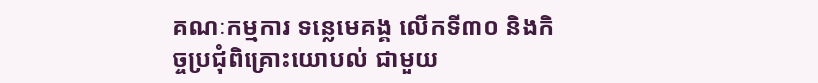គណៈកម្មការ ទន្លេមេគង្គ លើកទី៣០ និងកិច្ចប្រជុំពិគ្រោះយោបល់ ជាមួយ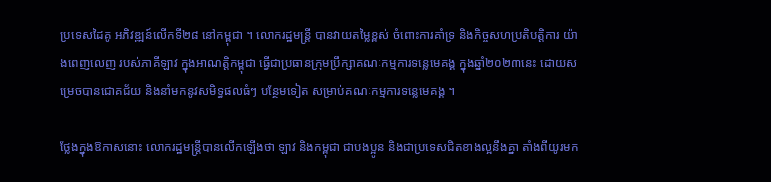ប្រទេសដៃគូ អភិវឌ្ឍន៍លើកទី២៨ នៅកម្ពុជា ។ លោករដ្ឋមន្ត្រី បានវាយតម្លៃខ្ពស់ ចំពោះការគាំទ្រ និងកិច្ចសហប្រតិបត្តិការ យ៉ាងពេញលេញ របស់ភាគីឡាវ ក្នុងអាណត្តិកម្ពុជា ធ្វើជាប្រធានក្រុមប្រឹក្សាគណៈកម្មការទន្លេមេគង្គ ក្នុងឆ្នាំ២០២៣នេះ ដោយសម្រេចបានជោគជ័យ និងនាំមកនូវសមិទ្ធផលធំៗ បន្ថែមទៀត សម្រាប់គណៈកម្មការទន្លេមេគង្គ ។

ថ្លែងក្នុងឱកាសនោះ លោករដ្ឋមន្ត្រីបានលើកឡើងថា ឡាវ និងកម្ពុជា ជាបងប្អូន និងជាប្រទេសជិតខាងល្អនឹងគ្នា តាំងពីយូរមក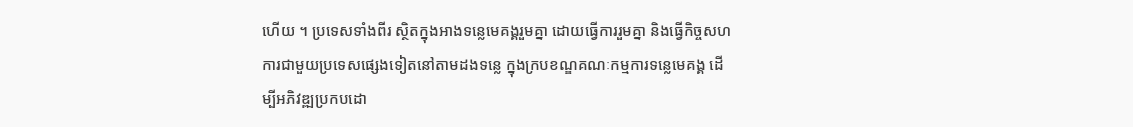ហើយ ។ ប្រទេសទាំងពីរ ស្ថិតក្នុងអាងទន្លេមេគង្គរួមគ្នា ដោយធ្វើការរួមគ្នា និងធ្វើកិច្ចសហការជាមួយប្រទេសផ្សេងទៀតនៅតាមដងទន្លេ ក្នុងក្របខណ្ឌគណៈកម្មការទន្លេមេគង្គ ដើម្បីអភិវឌ្ឍប្រកបដោ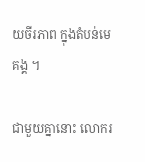យចីរភាព ក្នុងតំបន់មេគង្គ ។

ជាមួយគ្នានោះ លោករ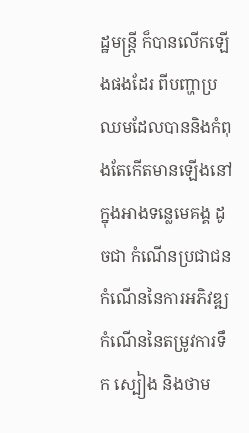ដ្ឋមន្ត្រី ក៏បានលើកឡើងផងដែរ ពីបញ្ហាប្រឈមដែលបាននិងកំពុងតែកើតមានឡើងនៅក្នុងអាងទន្លេមេគង្គ ដូចជា កំណើនប្រជាជន កំណើននៃការអភិវឌ្ឍ កំណើននៃតម្រូវការទឹក ស្បៀង និងថាម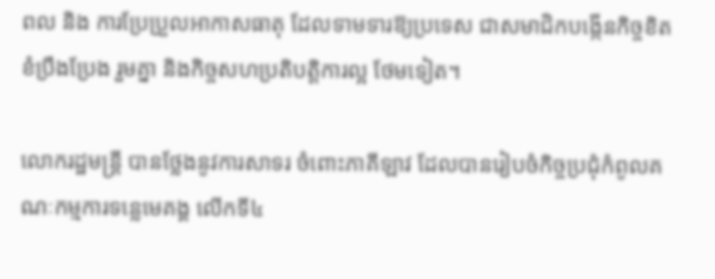ពល និង ការប្រែប្រួលអាកាសធាតុ ដែលទាមទារឱ្យប្រទេស ជាសមាជិកបង្កើនកិច្ចខិតខំប្រឹងប្រែង រួមគ្នា និងកិច្ចសហប្រតិបត្តិការល្អ ថែមទៀត។

លោករដ្ឋមន្ត្រី បានថ្លែងនូវការសាទរ ចំពោះភាគីឡាវ ដែលបានរៀបចំកិច្ចប្រជុំកំពូលគណៈកម្មការទន្លេមេគង្គ លើកទី៤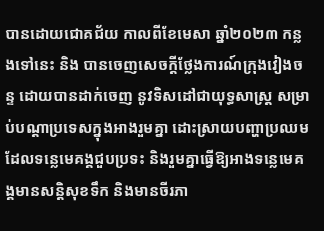បានដោយជោគជ័យ កាលពីខែមេសា ឆ្នាំ២០២៣ កន្លងទៅនេះ និង បានចេញសេចក្តីថ្លែងការណ៍ក្រុងវៀងចន្ទ ដោយបានដាក់ចេញ នូវទិសដៅជាយុទ្ធសាស្ត្រ សម្រាប់បណ្តាប្រទេសក្នុងអាងរួមគ្នា ដោះស្រាយបញ្ហាប្រឈម ដែលទន្លេមេគង្គជួបប្រទះ និងរួមគ្នាធ្វើឱ្យអាងទន្លេមេគង្គមានសន្តិសុខទឹក និងមានចីរភា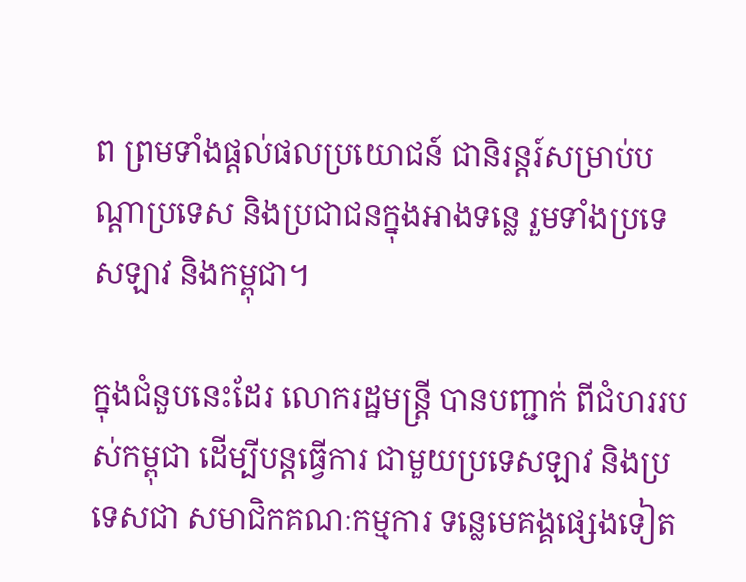ព ព្រមទាំងផ្តល់ផលប្រយោជន៍ ជានិរន្តរ៍សម្រាប់បណ្តាប្រទេស និងប្រជាជនក្នុងអាងទន្លេ រួមទាំងប្រទេសឡាវ និងកម្ពុជា។

ក្នុងជំនួបនេះដែរ លោករដ្ឋមន្ត្រី បានបញ្ជាក់ ពីជំហររបស់កម្ពុជា ដើម្បីបន្តធ្វើការ ជាមួយប្រទេសឡាវ និងប្រទេសជា សមាជិកគណៈកម្មការ ទន្លេមេគង្គផ្សេងទៀត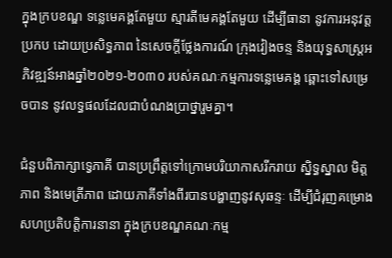ក្នុងក្របខណ្ឌ ទន្លេមេគង្គតែមួយ ស្មារតីមេគង្គតែមួយ ដើម្បីធានា នូវការអនុវត្តប្រកប ដោយប្រសិទ្ធភាព នៃសេចក្តីថ្លែងការណ៍ ក្រុងវៀងចន្ទ និងយុទ្ធសាស្រ្តអភិវឌ្ឍន៍អាងឆ្នាំ២០២១-២០៣០ របស់គណៈកម្មការទន្លេមេគង្គ ឆ្ពោះទៅសម្រេចបាន នូវលទ្ធផលដែលជាបំណងប្រាថ្នារួមគ្នា។

ជំនួបពិភាក្សាទ្វេភាគី បានប្រព្រឹត្តទៅក្រោមបរិយាកាសរីករាយ ស្និទ្ធស្នាល មិត្តភាព និងមេត្រីភាព ដោយភាគីទាំងពីរបានបង្ហាញនូវសុឆន្ទៈ ដើម្បីជំរុញគម្រោង សហប្រតិបត្តិការនានា ក្នុងក្របខណ្ឌគណៈកម្ម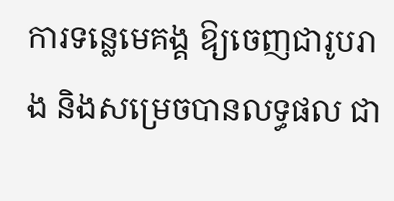ការទន្លេមេគង្គ ឱ្យចេញជារូបរាង និងសម្រេចបានលទ្ធផល ជា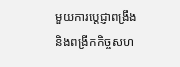មួយការប្តេជ្ញាពង្រឹង និងពង្រីកកិច្ចសហ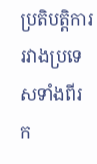ប្រតិបត្តិការ រវាងប្រទេសទាំងពីរ ក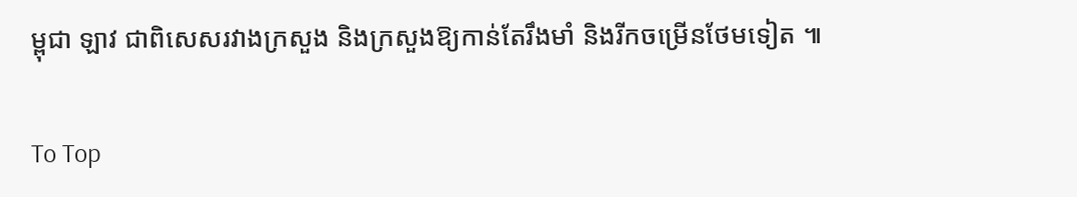ម្ពុជា ឡាវ ជាពិសេសរវាងក្រសួង និងក្រសួងឱ្យកាន់តែរឹងមាំ និងរីកចម្រើនថែមទៀត ៕

To Top